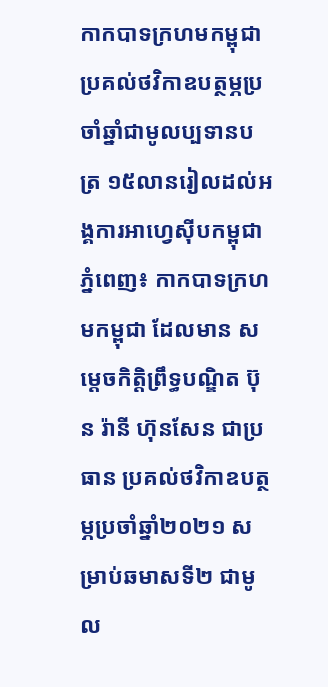កាកបាទក្រហមកម្ពុជា ប្រគល់ថវិកាឧបត្ថម្ភប្រចាំឆ្នាំជាមូលប្បទានបត្រ ១៥លានរៀលដល់អង្គការអាហ្វេស៊ីបកម្ពុជា
ភ្នំពេញ៖ កាកបាទក្រហមកម្ពុជា ដែលមាន សម្តេចកិត្តិព្រឹទ្ធបណ្ឌិត ប៊ុន រ៉ានី ហ៊ុនសែន ជាប្រធាន ប្រគល់ថវិកាឧបត្ថម្ភប្រចាំឆ្នាំ២០២១ សម្រាប់ឆមាសទី២ ជាមូល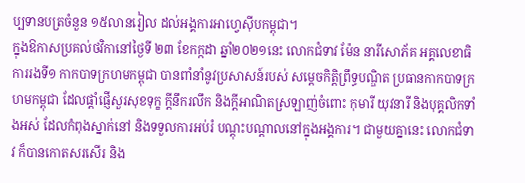ប្បទានបត្រចំនួន ១៥លានរៀល ដល់អង្គការអាហ្វេស៊ីបកម្ពុជា។
ក្នុងឱកាសប្រគល់ថវិកានៅថ្ងៃទី ២៣ ខែកក្កដា ឆ្នាំ២០២១នេះ លោកជំទាវ ម៉ែន នារីសោភ័គ អគ្គលេខាធិការរងទី១ កាកបាទក្រហមកម្ពុជា បានពាំនាំនូវប្រសាសន៍របស់ សម្តេចកិត្តិព្រឹទ្ធបណ្ឌិត ប្រធានកាកបាទក្រហមកម្ពុជា ដែលផ្តាំផ្ញើសួរសុខទុក្ខ ក្តីនឹករលឹក និងក្តីអាណិតស្រឡាញ់ចំពោះ កុមារី យុវនារី និងបុគ្គលិកទាំងអស់ ដែលកំពុងស្នាក់នៅ និងទទួលការអប់រំ បណ្តុះបណ្តាលនៅក្នុងអង្គការ។ ជាមួយគ្នានេះ លោកជំទាវ ក៏បានកោតសរសើរ និង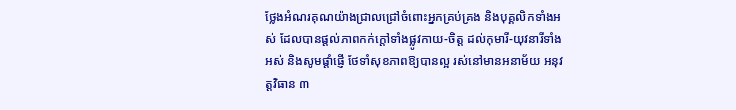ថ្លែងអំណរគុណយ៉ាងជ្រាលជ្រៅចំពោះអ្នកគ្រប់គ្រង និងបុគ្គលិកទាំងអស់ ដែលបានផ្តល់ភាពកក់ក្តៅទាំងផ្លូវកាយ-ចិត្ត ដល់កុមារី-យុវនារីទាំងអស់ និងសូមផ្តាំផ្ញើ ថែទាំសុខភាពឱ្យបានល្អ រស់នៅមានអនាម័យ អនុវត្តវិធាន ៣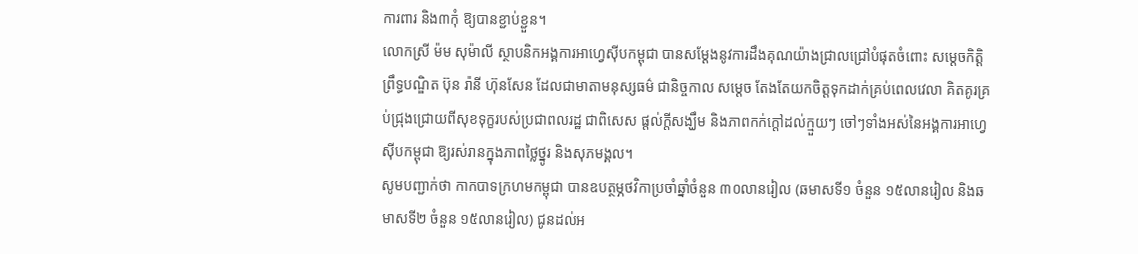ការពារ និង៣កុំ ឱ្យបានខ្ជាប់ខ្ជួន។
លោកស្រី ម៉ម សុម៉ាលី ស្ថាបនិកអង្គការអាហ្វេស៊ីបកម្ពុជា បានសម្តែងនូវការដឹងគុណយ៉ាងជ្រាលជ្រៅបំផុតចំពោះ សម្ដេចកិត្តិព្រឹទ្ធបណ្ឌិត ប៊ុន រ៉ានី ហ៊ុនសែន ដែលជាមាតាមនុស្សធម៌ ជានិច្ចកាល សម្តេច តែងតែយកចិត្ដទុកដាក់គ្រប់ពេលវេលា គិតគូរគ្រប់ជ្រុងជ្រោយពីសុខទុក្ខរបស់ប្រជាពលរដ្ឋ ជាពិសេស ផ្តល់ក្តីសង្ឃឹម និងភាពកក់ក្តៅដល់ក្មួយៗ ចៅៗទាំងអស់នៃអង្គការអាហ្វេស៊ីបកម្ពុជា ឱ្យរស់រានក្នុងភាពថ្លៃថ្នូរ និងសុភមង្គល។
សូមបញ្ជាក់ថា កាកបាទក្រហមកម្ពុជា បានឧបត្ថម្ភថវិកាប្រចាំឆ្នាំចំនួន ៣០លានរៀល (ឆមាសទី១ ចំនួន ១៥លានរៀល និងឆមាសទី២ ចំនួន ១៥លានរៀល) ជូនដល់អ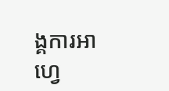ង្គការអាហ្វេ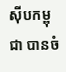ស៊ីបកម្ពុជា បានចំ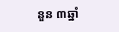នួន ៣ឆ្នាំ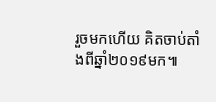រួចមកហេីយ គិតចាប់តាំងពីឆ្នាំ២០១៩មក៕